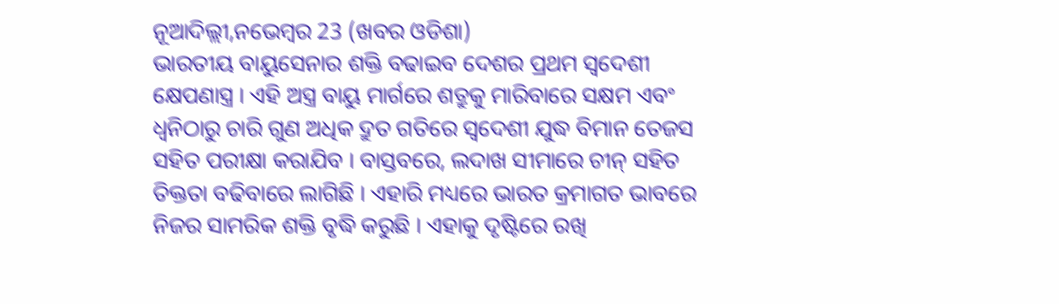ନୂଆଦିଲ୍ଲୀ,ନଭେମ୍ବର 23 (ଖବର ଓଡିଶା)
ଭାରତୀୟ ବାୟୁସେନାର ଶକ୍ତି ବଢାଇବ ଦେଶର ପ୍ରଥମ ସ୍ୱଦେଶୀ କ୍ଷେପଣାସ୍ତ୍ର । ଏହି ଅସ୍ତ୍ର ବାୟୁ ମାର୍ଗରେ ଶତ୍ରୁକୁ ମାରିବାରେ ସକ୍ଷମ ଏବଂ ଧ୍ୱନିଠାରୁ ଚାରି ଗୁଣ ଅଧିକ ଦ୍ରୁତ ଗତିରେ ସ୍ୱଦେଶୀ ଯୁଦ୍ଧ ବିମାନ ତେଜସ ସହିତ ପରୀକ୍ଷା କରାଯିବ । ବାସ୍ତବରେ, ଲଦାଖ ସୀମାରେ ଚୀନ୍ ସହିତ ତିକ୍ତତା ବଢିବାରେ ଲାଗିଛି । ଏହାରି ମଧ୍ୟରେ ଭାରତ କ୍ରମାଗତ ଭାବରେ ନିଜର ସାମରିକ ଶକ୍ତି ବୃଦ୍ଧି କରୁଛି । ଏହାକୁ ଦୃଷ୍ଟିରେ ରଖି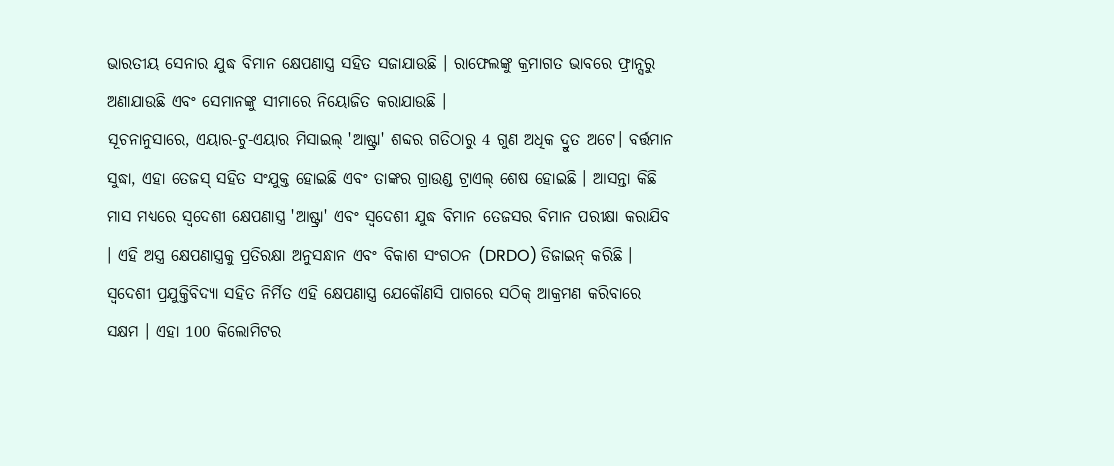ଭାରତୀୟ ସେନାର ଯୁଦ୍ଧ ବିମାନ କ୍ଷେପଣାସ୍ତ୍ର ସହିତ ସଜାଯାଉଛି । ରାଫେଲଙ୍କୁ କ୍ରମାଗତ ଭାବରେ ଫ୍ରାନ୍ସରୁ ଅଣାଯାଉଛି ଏବଂ ସେମାନଙ୍କୁ ସୀମାରେ ନିୟୋଜିତ କରାଯାଉଛି ।
ସୂଚନାନୁସାରେ, ଏୟାର-ଟୁ-ଏୟାର ମିସାଇଲ୍ 'ଆଷ୍ଟ୍ରା' ଶବ୍ଦର ଗତିଠାରୁ 4 ଗୁଣ ଅଧିକ ଦ୍ରୁତ ଅଟେ। ବର୍ତ୍ତମାନ ସୁଦ୍ଧା, ଏହା ତେଜସ୍ ସହିତ ସଂଯୁକ୍ତ ହୋଇଛି ଏବଂ ତାଙ୍କର ଗ୍ରାଉଣ୍ଡ ଟ୍ରାଏଲ୍ ଶେଷ ହୋଇଛି । ଆସନ୍ତା କିଛି ମାସ ମଧ୍ୟରେ ସ୍ୱଦେଶୀ କ୍ଷେପଣାସ୍ତ୍ର 'ଆଷ୍ଟ୍ରା' ଏବଂ ସ୍ୱଦେଶୀ ଯୁଦ୍ଧ ବିମାନ ତେଜସର ବିମାନ ପରୀକ୍ଷା କରାଯିବ । ଏହି ଅସ୍ତ୍ର କ୍ଷେପଣାସ୍ତ୍ରକୁ ପ୍ରତିରକ୍ଷା ଅନୁସନ୍ଧାନ ଏବଂ ବିକାଶ ସଂଗଠନ (DRDO) ଡିଜାଇନ୍ କରିଛି । ସ୍ୱଦେଶୀ ପ୍ରଯୁକ୍ତିବିଦ୍ୟା ସହିତ ନିର୍ମିତ ଏହି କ୍ଷେପଣାସ୍ତ୍ର ଯେକୌଣସି ପାଗରେ ସଠିକ୍ ଆକ୍ରମଣ କରିବାରେ ସକ୍ଷମ । ଏହା 100 କିଲୋମିଟର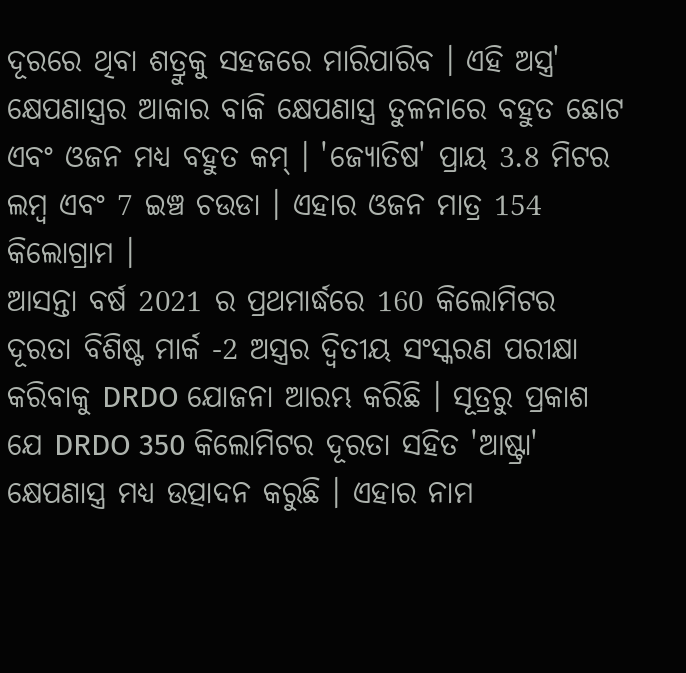ଦୂରରେ ଥିବା ଶତ୍ରୁକୁ ସହଜରେ ମାରିପାରିବ । ଏହି ଅସ୍ତ୍ର' କ୍ଷେପଣାସ୍ତ୍ରର ଆକାର ବାକି କ୍ଷେପଣାସ୍ତ୍ର ତୁଳନାରେ ବହୁତ ଛୋଟ ଏବଂ ଓଜନ ମଧ୍ୟ ବହୁତ କମ୍ । 'ଜ୍ୟୋତିଷ' ପ୍ରାୟ 3.8 ମିଟର ଲମ୍ବ ଏବଂ 7 ଇଞ୍ଚ ଚଉଡା । ଏହାର ଓଜନ ମାତ୍ର 154 କିଲୋଗ୍ରାମ ।
ଆସନ୍ତା ବର୍ଷ 2021 ର ପ୍ରଥମାର୍ଦ୍ଧରେ 160 କିଲୋମିଟର ଦୂରତା ବିଶିଷ୍ଟ ମାର୍କ -2 ଅସ୍ତ୍ରର ଦ୍ୱିତୀୟ ସଂସ୍କରଣ ପରୀକ୍ଷା କରିବାକୁ DRDO ଯୋଜନା ଆରମ୍ଭ କରିଛି । ସୂତ୍ରରୁ ପ୍ରକାଶ ଯେ DRDO 350 କିଲୋମିଟର ଦୂରତା ସହିତ 'ଆଷ୍ଟ୍ରା' କ୍ଷେପଣାସ୍ତ୍ର ମଧ୍ୟ ଉତ୍ପାଦନ କରୁଛି । ଏହାର ନାମ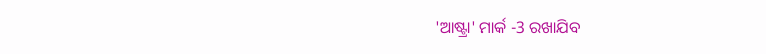'ଆଷ୍ଟ୍ରା' ମାର୍କ -3 ରଖାଯିବ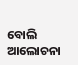ବୋଲି ଆଲୋଚନା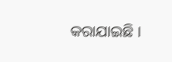କରାଯାଇଛି ।